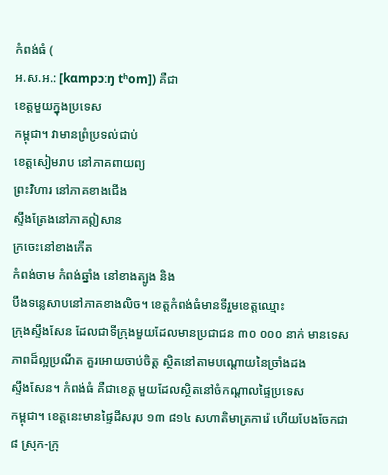កំពង់ធំ (
អ.ស.អ.: [kɑmpɔːŋ tʰom]) គឺជា
ខេត្តមួយក្នុងប្រទេស
កម្ពុជា។ វាមានព្រំប្រទល់ជាប់
ខេត្តសៀមរាប នៅភាគពាយព្យ
ព្រះវិហារ នៅភាគខាងជើង
ស្ទឹងត្រែងនៅភាគឦសាន
ក្រចេះនៅខាងកើត
កំពង់ចាម កំពង់ឆ្នាំង នៅខាងត្បូង និង
បឹងទន្លេសាបនៅភាគខាងលិច។ ខេត្តកំពង់ធំមានទីរួមខេត្តឈ្មោះ
ក្រុងស្ទឹងសែន ដែលជាទីក្រុងមួយដែលមានប្រជាជន ៣០ ០០០ នាក់ មានទេសភាពដ៏ល្អប្រណីត គួរអោយចាប់ចិត្ត ស្ថិតនៅតាមបណ្តោយនៃច្រាំងដង
ស្ទឹងសែន។ កំពង់ធំ គឺជាខេត្ត មួយដែលស្ថិតនៅចំកណ្តាលផ្ទៃប្រទេស
កម្ពុជា។ ខេត្តនេះមានផ្ទៃដីសរុប ១៣ ៨១៤ សហាតិមាត្រការ៉េ ហើយបែងចែកជា ៨ ស្រុក-ក្រុ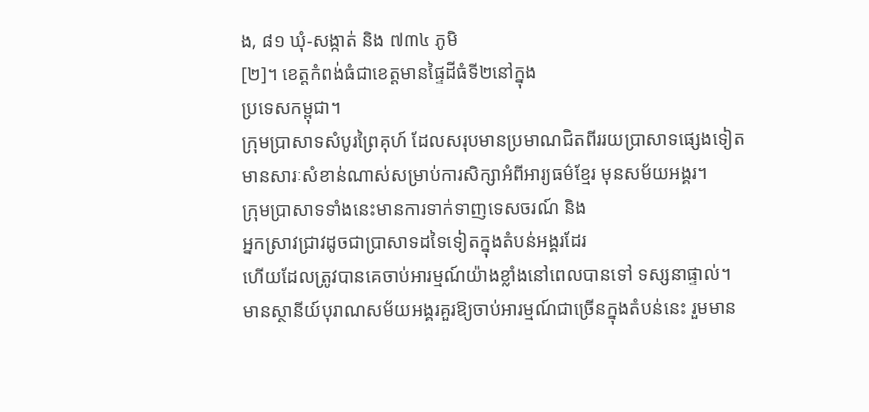ង, ៨១ ឃុំ-សង្កាត់ និង ៧៣៤ ភូមិ
[២]។ ខេត្តកំពង់ធំជាខេត្តមានផ្ទៃដីធំទី២នៅក្នុង
ប្រទេសកម្ពុជា។
ក្រុមប្រាសាទសំបូរព្រៃគុហ៍ ដែលសរុបមានប្រមាណជិតពីររយប្រាសាទផ្សេងទៀត
មានសារៈសំខាន់ណាស់សម្រាប់ការសិក្សាអំពីអារ្យធម៌ខ្មែរ មុនសម័យអង្គរ។
ក្រុមប្រាសាទទាំងនេះមានការទាក់ទាញទេសចរណ៍ និង
អ្នកស្រាវជ្រាវដូចជាប្រាសាទដទៃទៀតក្នុងតំបន់អង្គរដែរ
ហើយដែលត្រូវបានគេចាប់អារម្មណ៍យ៉ាងខ្លាំងនៅពេលបានទៅ ទស្សនាផ្ទាល់។
មានស្ថានីយ៍បុរាណសម័យអង្គរគួរឱ្យចាប់អារម្មណ៍ជាច្រើនក្នុងតំបន់នេះ រួមមាន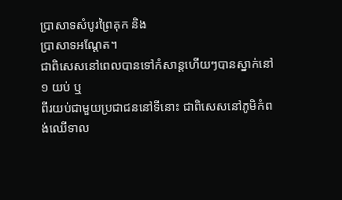ប្រាសាទសំបូរព្រៃគុក និង
ប្រាសាទអណ្ដែត។
ជាពិសេសនៅពេលបានទៅកំសាន្តហើយៗបានស្នាក់នៅ ១ យប់ ឬ
ពីរយប់ជាមួយប្រជាជននៅទីនោះ ជាពិសេសនៅភូមិកំពង់ឈើទាល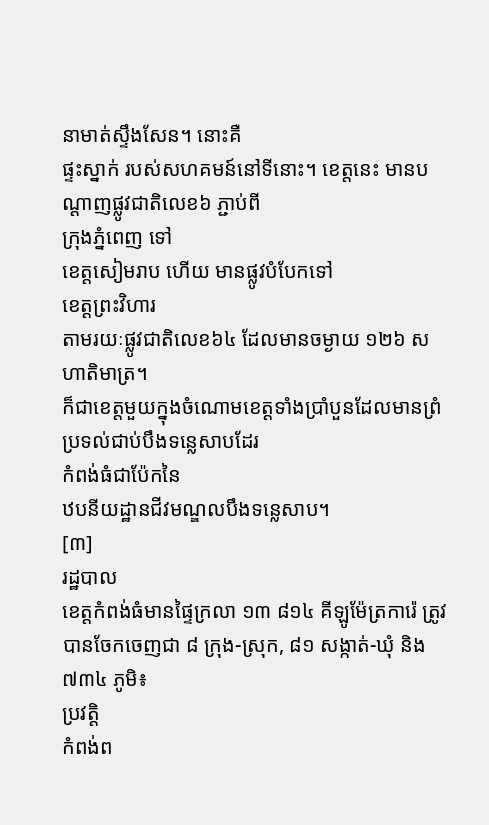នាមាត់ស្ទឹងសែន។ នោះគឺ
ផ្ទះស្នាក់ របស់សហគមន៍នៅទីនោះ។ ខេត្តនេះ មានបណ្តាញផ្លូវជាតិលេខ៦ ភ្ជាប់ពី
ក្រុងភ្នំពេញ ទៅ
ខេត្តសៀមរាប ហើយ មានផ្លូវបំបែកទៅ
ខេត្តព្រះវិហារ
តាមរយៈផ្លូវជាតិលេខ៦៤ ដែលមានចម្ងាយ ១២៦ សហាតិមាត្រ។
ក៏ជាខេត្តមួយក្នុងចំណោមខេត្តទាំងប្រាំបួនដែលមានព្រំប្រទល់ជាប់បឹងទន្លេសាបដែរ
កំពង់ធំជាប៉ែកនៃ
ឋបនីយដ្ឋានជីវមណ្ឌលបឹងទន្លេសាប។
[៣]
រដ្ឋបាល
ខេត្តកំពង់ធំមានផ្ទៃក្រលា ១៣ ៨១៤ គីឡូម៉ែត្រការ៉េ ត្រូវបានចែកចេញជា ៨ ក្រុង-ស្រុក, ៨១ សង្កាត់-ឃុំ និង ៧៣៤ ភូមិ៖
ប្រវត្តិ
កំពង់ព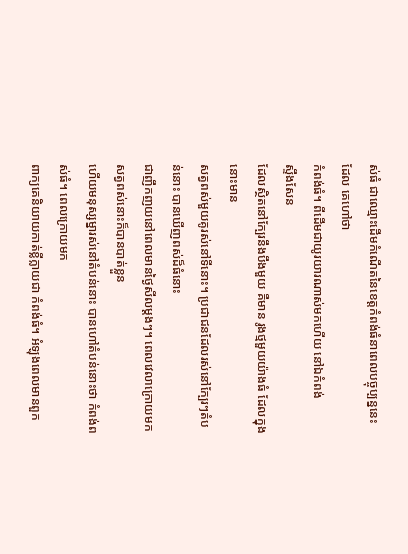ស់ធំ ជាឈ្មោះដើមកំណើតនៃខេត្តកំពង់ធំនាពេលបច្ចុប្បន្ននេះដែល គេហៅថា
កំពង់ធំ។ ពីដើមជាយូរយារណាស់មកហើយ នៅឯកំពង់
ស្ទឹងសែន
ដែលស្ថិតនៅក្បែរនឹងបឹងមួយ គឺមាន រូងថ្មមួយយ៉ាងធំ ដែលក្នុងនោះមាន
សត្វពស់មួយគូរស់នៅទីនោះ។ ប្រជាជនដែលរស់នៅក្បែរៗតំបន់នោះ បានឃើញពស់ដ៏ធំនោះ
ជាញឹកញយនៅពេលមានថ្ងៃសីលម្តងៗ។ ពេលវេលាក្រោយមក សត្វពស់នោះក៏បានបាត់ខ្លួន
ហើយមនុស្សម្នារស់នៅតំបន់នោះ បានហៅតំបន់នោះថា កំពង់ពស់ធំ។ ពេលក្រោយមក
ពាក្យគេនិយាយកាត់ខ្លីក្លាយជា កំពង់ធំ។ អំឡុងពេលមានពួក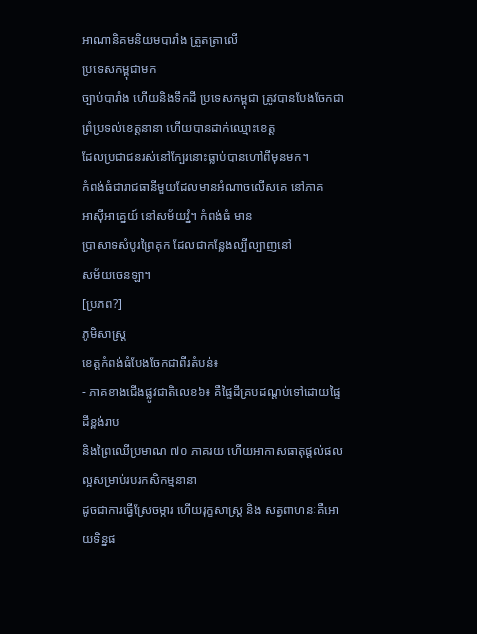អាណានិគមនិយមបារាំង ត្រួតត្រាលើ
ប្រទេសកម្ពុជាមក
ច្បាប់បារាំង ហើយនិងទឹកដី ប្រទេសកម្ពុជា ត្រូវបានបែងចែកជា
ព្រំប្រទល់ខេត្តនានា ហើយបានដាក់ឈ្មោះខេត្ត
ដែលប្រជាជនរស់នៅក្បែរនោះធ្លាប់បានហៅពីមុនមក។
កំពង់ធំជារាជធានីមួយដែលមានអំណាចលើសគេ នៅភាគ
អាស៊ីអាគ្នេយ៍ នៅសម័យវ្នំ។ កំពង់ធំ មាន
ប្រាសាទសំបូរព្រៃគុក ដែលជាកន្លែងល្បីល្បាញនៅ
សម័យចេនឡា។
[ប្រភព?]
ភូមិសាស្រ្ត
ខេត្តកំពង់ធំបែងចែកជាពីរតំបន់៖
- ភាគខាងជើងផ្លូវជាតិលេខ៦៖ គឺផ្ទៃដីគ្របដណ្តប់ទៅដោយផ្ទៃដីខ្ពង់រាប
និងព្រៃឈើប្រមាណ ៧០ ភាគរយ ហើយអាកាសធាតុផ្តល់ផលល្អសម្រាប់របរកសិកម្មនានា
ដូចជាការធ្វើស្រែចម្ការ ហើយរុក្ខសាស្រ្ត និង សត្វពាហនៈគឺអោយទិន្នផ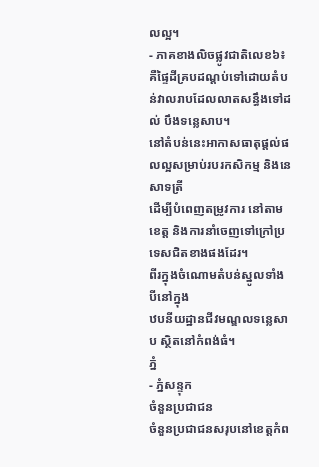លល្អ។
- ភាគខាងលិចផ្លូវជាតិលេខ៦៖ គឺផ្ទៃដីគ្របដណ្តប់ទៅដោយតំបន់វាលរាបដែលលាតសន្ធឹងទៅដល់ បឹងទន្លេសាប។
នៅតំបន់នេះអាកាសធាតុផ្តល់ផលល្អសម្រាប់របរកសិកម្ម និងនេសាទត្រី
ដើម្បីបំពេញតម្រូវការ នៅតាមខេត្ត និងការនាំចេញទៅក្រៅប្រទេសជិតខាងផងដែរ។
ពីរក្នុងចំណោមតំបន់ស្នូលទាំងបីនៅក្នុង
ឋបនីយដ្ឋានជីវមណ្ឌលទន្លេសាប ស្ថិតនៅកំពង់ធំ។
ភ្នំ
- ភ្នំសន្ទុក
ចំនួនប្រជាជន
ចំនួនប្រជាជនសរុបនៅខេត្តកំព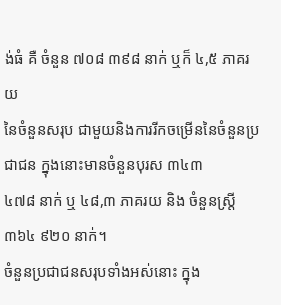ង់ធំ គឺ ចំនួន ៧០៨ ៣៩៨ នាក់ ឬក៏ ៤,៥ ភាគរយ
នៃចំនួនសរុប ជាមួយនិងការរីកចម្រើននៃចំនួនប្រជាជន ក្នុងនោះមានចំនួនបុរស ៣៤៣
៤៧៨ នាក់ ឬ ៤៨,៣ ភាគរយ និង ចំនួនស្ត្រី ៣៦៤ ៩២០ នាក់។
ចំនួនប្រជាជនសរុបទាំងអស់នោះ ក្នុង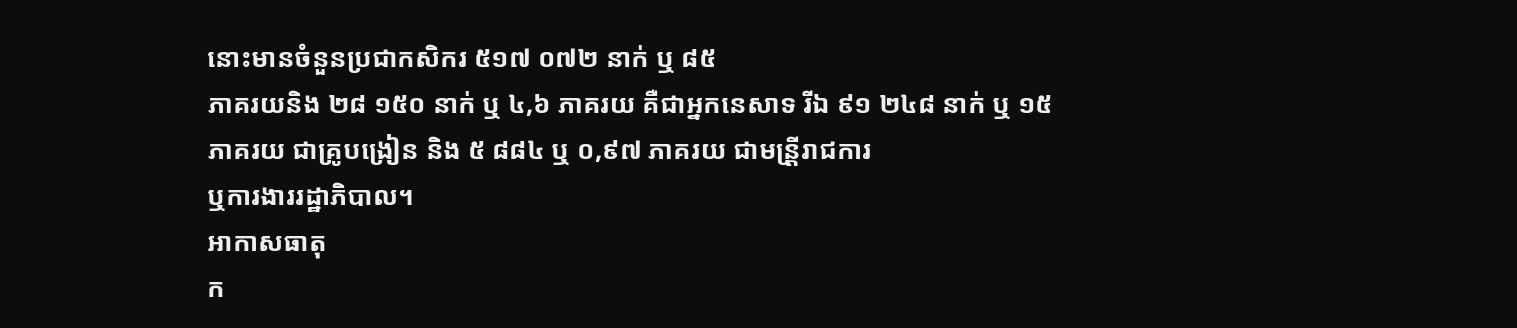នោះមានចំនួនប្រជាកសិករ ៥១៧ ០៧២ នាក់ ឬ ៨៥
ភាគរយនិង ២៨ ១៥០ នាក់ ឬ ៤,៦ ភាគរយ គឺជាអ្នកនេសាទ រីឯ ៩១ ២៤៨ នាក់ ឬ ១៥
ភាគរយ ជាគ្រូបង្រៀន និង ៥ ៨៨៤ ឬ ០,៩៧ ភាគរយ ជាមន្រី្តរាជការ
ឬការងាររដ្ឋាភិបាល។
អាកាសធាតុ
ក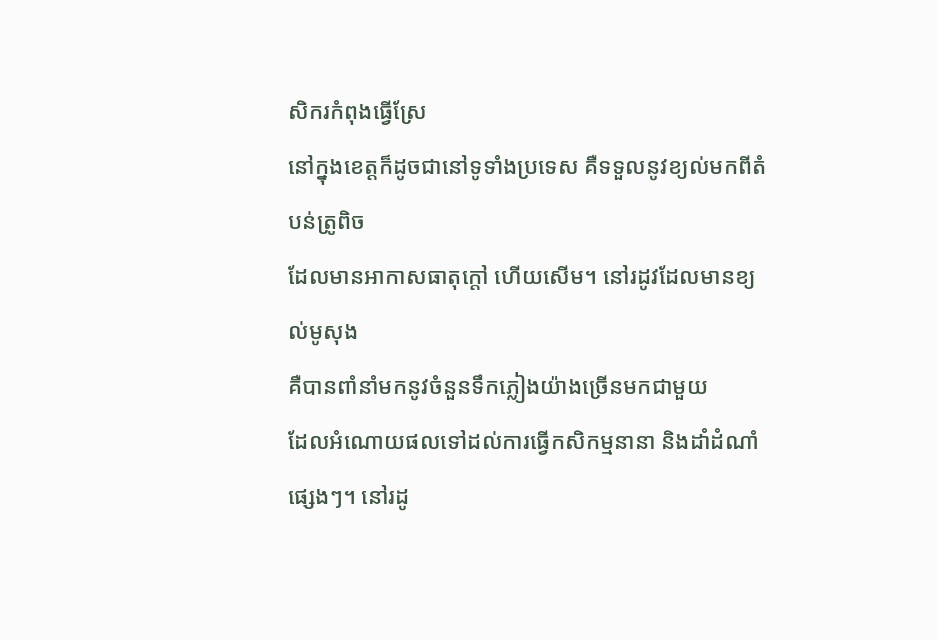សិករកំពុងធ្វើស្រែ
នៅក្នុងខេត្តក៏ដូចជានៅទូទាំងប្រទេស គឺទទួលនូវខ្យល់មកពីតំបន់ត្រូពិច
ដែលមានអាកាសធាតុក្តៅ ហើយសើម។ នៅរដូវដែលមានខ្យល់មូសុង
គឺបានពាំនាំមកនូវចំនួនទឹកភ្លៀងយ៉ាងច្រើនមកជាមួយ
ដែលអំណោយផលទៅដល់ការធ្វើកសិកម្មនានា និងដាំដំណាំផ្សេងៗ។ នៅរដូ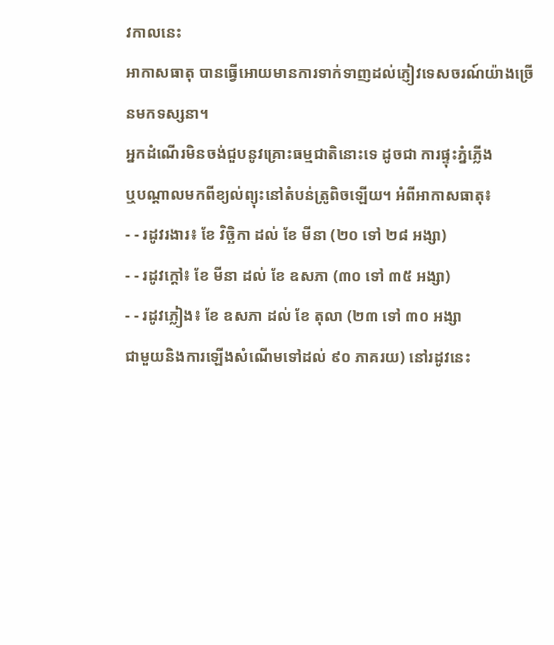វកាលនេះ
អាកាសធាតុ បានធ្វើអោយមានការទាក់ទាញដល់ភ្ញៀវទេសចរណ៍យ៉ាងច្រើនមកទស្សនា។
អ្នកដំណើរមិនចង់ជួបនូវគ្រោះធម្មជាតិនោះទេ ដូចជា ការផ្ទុះភ្នំភ្លើង
ឬបណ្តាលមកពីខ្យល់ព្យុះនៅតំបន់ត្រូពិចឡើយ។ អំពីអាកាសធាតុ៖
- - រដូវរងារ៖ ខែ វិច្ឆិកា ដល់ ខែ មីនា (២០ ទៅ ២៨ អង្សា)
- - រដូវក្តៅ៖ ខែ មីនា ដល់ ខែ ឧសភា (៣០ ទៅ ៣៥ អង្សា)
- - រដូវភ្លៀង៖ ខែ ឧសភា ដល់ ខែ តុលា (២៣ ទៅ ៣០ អង្សា
ជាមួយនិងការឡើងសំណើមទៅដល់ ៩០ ភាគរយ) នៅរដូវនេះ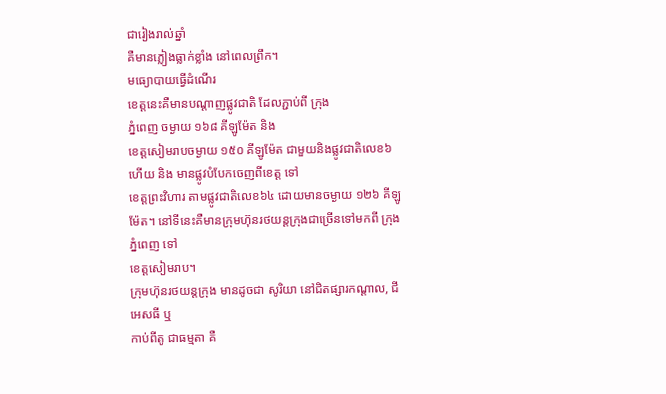ជារៀងរាល់ឆ្នាំ
គឺមានភ្លៀងធ្លាក់ខ្លាំង នៅពេលព្រឹក។
មធ្យោបាយធ្វើដំណើរ
ខេត្តនេះគឺមានបណ្តាញផ្លូវជាតិ ដែលភ្ជាប់ពី ក្រុង
ភ្នំពេញ ចម្ងាយ ១៦៨ គីឡូម៉ែត និង
ខេត្តសៀមរាបចម្ងាយ ១៥០ គីឡូម៉ែត ជាមួយនិងផ្លូវជាតិលេខ៦ ហើយ និង មានផ្លូវបំបែកចេញពីខេត្ត ទៅ
ខេត្តព្រះវិហារ តាមផ្លូវជាតិលេខ៦៤ ដោយមានចម្ងាយ ១២៦ គីឡូម៉ែត។ នៅទីនេះគឺមានក្រុមហ៊ុនរថយន្តក្រុងជាច្រើនទៅមកពី ក្រុង
ភ្នំពេញ ទៅ
ខេត្តសៀមរាប។
ក្រុមហ៊ុនរថយន្តក្រុង មានដូចជា សូរិយា នៅជិតផ្សារកណ្តាល, ជីអេសធី ឬ
កាប់ពីតូ ជាធម្មតា គឺ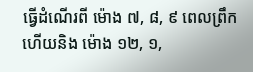ធ្វើដំណើរពី ម៉ោង ៧, ៨, ៩ ពេលព្រឹក ហើយនិង ម៉ោង ១២, ១,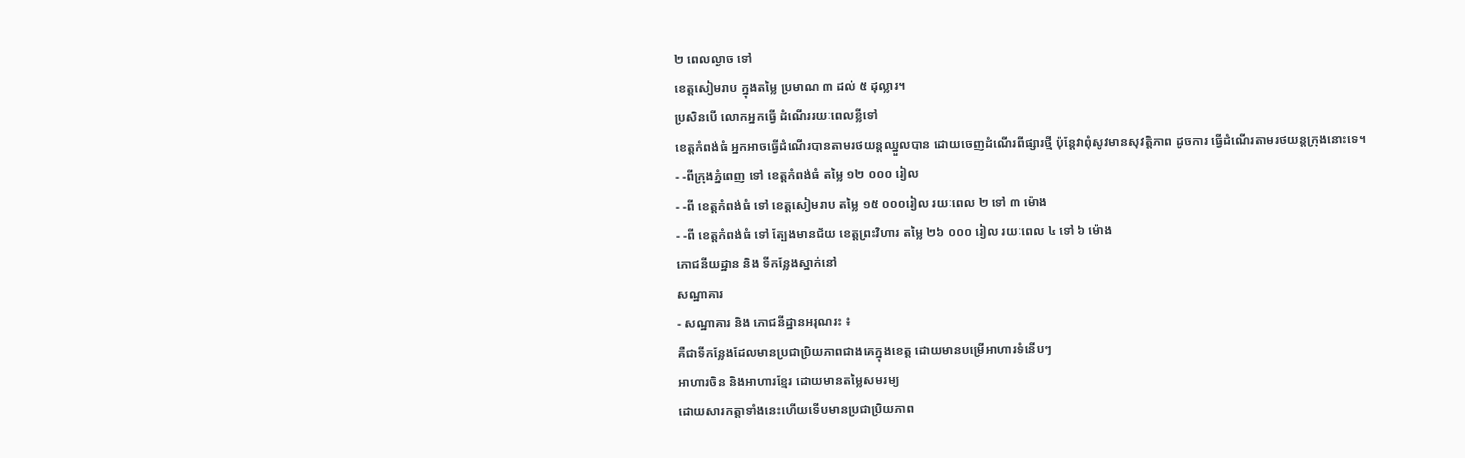២ ពេលល្ងាច ទៅ
ខេត្តសៀមរាប ក្នុងតម្លៃ ប្រមាណ ៣ ដល់ ៥ ដុល្លារ។
ប្រសិនបើ លោកអ្នកធ្វើ ដំណើររយៈពេលខ្លីទៅ
ខេត្តកំពង់ធំ អ្នកអាចធ្វើដំណើរបានតាមរថយន្តឈ្នួលបាន ដោយចេញដំណើរពីផ្សារថ្មី ប៉ុន្តែវាពុំសូវមានសុវត្តិភាព ដូចការ ធ្វើដំណើរតាមរថយន្តក្រុងនោះទេ។
- -ពីក្រុងភ្នំពេញ ទៅ ខេត្តកំពង់ធំ តម្លៃ ១២ ០០០ រៀល
- -ពី ខេត្តកំពង់ធំ ទៅ ខេត្តសៀមរាប តម្លៃ ១៥ ០០០រៀល រយៈពេល ២ ទៅ ៣ ម៉ោង
- -ពី ខេត្តកំពង់ធំ ទៅ ត្បែងមានជ័យ ខេត្តព្រះវិហារ តម្លៃ ២៦ ០០០ រៀល រយៈពេល ៤ ទៅ ៦ ម៉ោង
ភោជនីយដ្ឋាន និង ទីកន្លែងស្នាក់នៅ
សណ្ឋាគារ
- សណ្ឋាគារ និង ភោជនីដ្ឋានអរុណរះ ៖
គឺជាទីកន្លែងដែលមានប្រជាប្រិយភាពជាងគេក្នុងខេត្ត ដោយមានបម្រើអាហារទំនើបៗ
អាហារចិន និងអាហារខ្មែរ ដោយមានតម្លៃសមរម្យ
ដោយសារកត្តាទាំងនេះហើយទើបមានប្រជាប្រិយភាព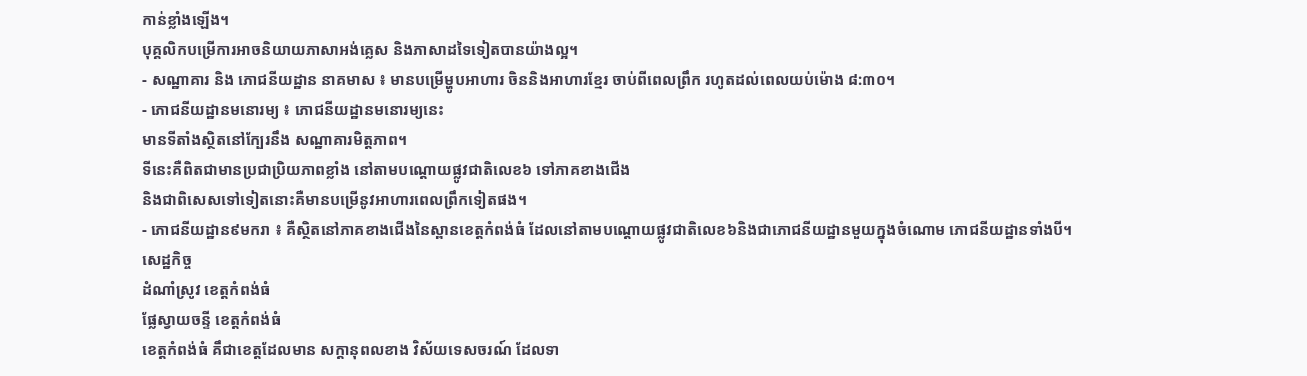កាន់ខ្លាំងឡើង។
បុគ្គលិកបម្រើការអាចនិយាយភាសាអង់គ្លេស និងភាសាដទៃទៀតបានយ៉ាងល្អ។
- សណ្ឋាគារ និង ភោជនីយដ្ឋាន នាគមាស ៖ មានបម្រើម្ហូបអាហារ ចិននិងអាហារខ្មែរ ចាប់ពីពេលព្រឹក រហូតដល់ពេលយប់ម៉ោង ៨:៣០។
- ភោជនីយដ្ឋានមនោរម្យ ៖ ភោជនីយដ្ឋានមនោរម្យនេះ
មានទីតាំងស្ថិតនៅក្បែរនឹង សណ្ឋាគារមិត្តភាព។
ទីនេះគឺពិតជាមានប្រជាប្រិយភាពខ្លាំង នៅតាមបណ្តោយផ្លូវជាតិលេខ៦ ទៅភាគខាងជើង
និងជាពិសេសទៅទៀតនោះគឺមានបម្រើនូវអាហារពេលព្រឹកទៀតផង។
- ភោជនីយដ្ឋាន៩មករា ៖ គឺស្ថិតនៅភាគខាងជើងនៃស្ពានខេត្តកំពង់ធំ ដែលនៅតាមបណ្តោយផ្លូវជាតិលេខ៦និងជាភោជនីយដ្ឋានមួយក្នុងចំណោម ភោជនីយដ្ឋានទាំងបី។
សេដ្ឋកិច្ច
ដំណាំស្រូវ ខេត្តកំពង់ធំ
ផ្លែស្វាយចន្ទី ខេត្តកំពង់ធំ
ខេត្តកំពង់ធំ គឹជាខេត្តដែលមាន សក្តានុពលខាង វិស័យទេសចរណ៍ ដែលទា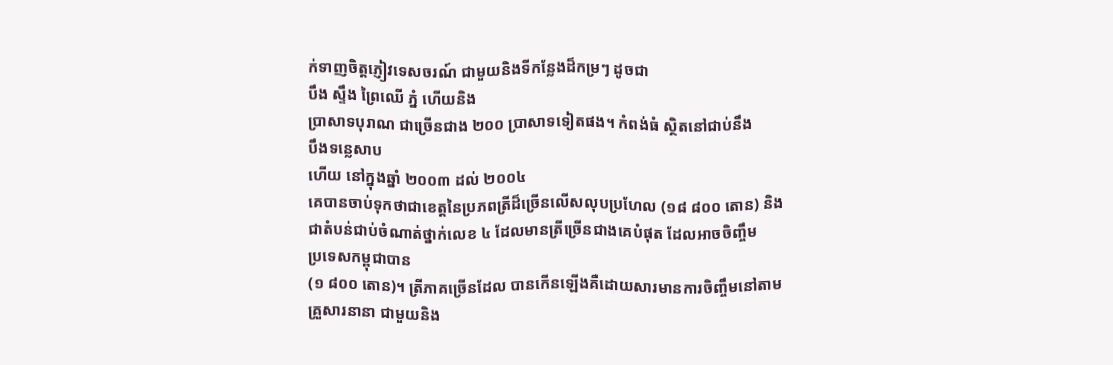ក់ទាញចិត្តភ្ញៀវទេសចរណ៍ ជាមួយនិងទីកន្លែងដ៏កម្រៗ ដូចជា
បឹង ស្ទឹង ព្រៃឈើ ភ្នំ ហើយនិង
ប្រាសាទបុរាណ ជាច្រើនជាង ២០០ ប្រាសាទទៀតផង។ កំពង់ធំ ស្ថិតនៅជាប់នឹង
បឹងទន្លេសាប
ហើយ នៅក្នុងឆ្នាំ ២០០៣ ដល់ ២០០៤
គេបានចាប់ទុកថាជាខេត្តនៃប្រភពត្រីដ៏ច្រើនលើសលុបប្រហែល (១៨ ៨០០ តោន) និង
ជាតំបន់ជាប់ចំណាត់ថ្នាក់លេខ ៤ ដែលមានត្រីច្រើនជាងគេបំផុត ដែលអាចចិញ្ចឹម
ប្រទេសកម្ពុជាបាន
(១ ៨០០ តោន)។ ត្រីភាគច្រើនដែល បានកើនឡើងគឺដោយសារមានការចិញ្ចឹមនៅតាម
គ្រួសារនានា ជាមួយនិង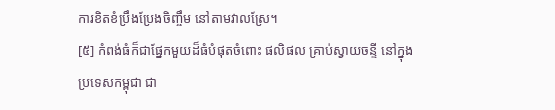ការខិតខំប្រឹងប្រែងចិញ្ចឹម នៅតាមវាលស្រែ។
[៥] កំពង់ធំក៏ជាផ្នែកមួយដ៏ធំបំផុតចំពោះ ផលិផល គ្រាប់ស្វាយចន្ទី នៅក្នុង
ប្រទេសកម្ពុជា ជា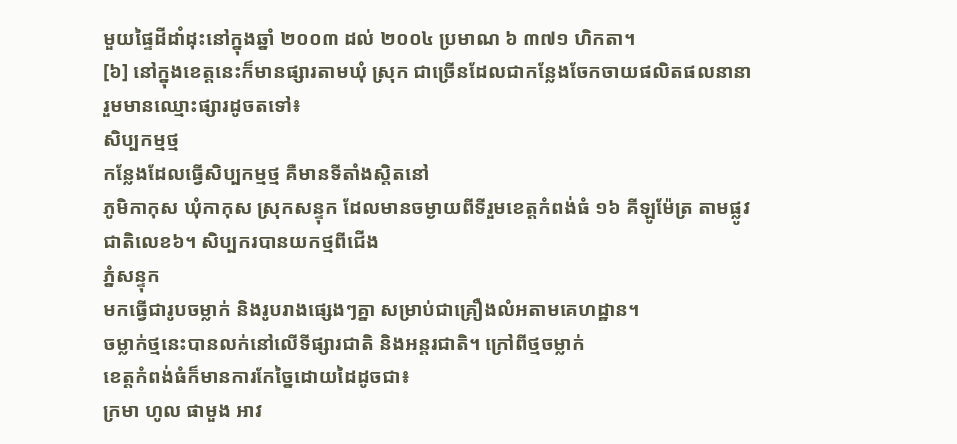មួយផ្ទៃដីដាំដុះនៅក្នុងឆ្នាំ ២០០៣ ដល់ ២០០៤ ប្រមាណ ៦ ៣៧១ ហិកតា។
[៦] នៅក្នុងខេត្តនេះក៏មានផ្សារតាមឃុំ ស្រុក ជាច្រើនដែលជាកន្លែងចែកចាយផលិតផលនានា រួមមានឈ្មោះផ្សារដូចតទៅ៖
សិប្បកម្មថ្ម
កន្លែងដែលធ្វើសិប្បកម្មថ្ម គឺមានទីតាំងស្តិតនៅ
ភូមិកាកុស ឃុំកាកុស ស្រុកសន្ទុក ដែលមានចម្ងាយពីទីរួមខេត្តកំពង់ធំ ១៦ គីឡូម៉ែត្រ តាមផ្លូវជាតិលេខ៦។ សិប្បករបានយកថ្មពីជើង
ភ្នំសន្ទុក
មកធ្វើជារូបចម្លាក់ និងរូបរាងផ្សេងៗគ្នា សម្រាប់ជាគ្រឿងលំអតាមគេហដ្ឋាន។
ចម្លាក់ថ្មនេះបានលក់នៅលើទីផ្សារជាតិ និងអន្តរជាតិ។ ក្រៅពីថ្មចម្លាក់
ខេត្តកំពង់ធំក៏មានការកែច្នៃដោយដៃដូចជា៖
ក្រមា ហូល ផាមួង អាវ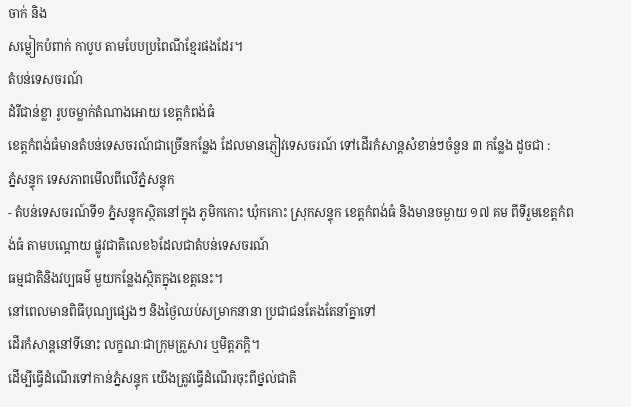ចាក់ និង
សម្លៀកបំពាក់ កាបូប តាមបែបប្រពៃណីខ្មែរផងដែរ។
តំបន់ទេសចរណ៍
ដំរីជាន់ខ្លា រូបចម្លាក់តំណាងអោយ ខេត្តកំពង់ធំ
ខេត្តកំពង់ធំមានតំបន់ទេសចរណ៍ជាច្រើនកន្លែង ដែលមានភ្ញៀវទេសចរណ៍ ទៅដើរកំសាន្តសំខាន់ៗចំនួន ៣ កន្លែង ដូចជា :
ភ្នំសន្ទុក ទេសភាពមើលពីលើភ្នំសន្ទុក
- តំបន់ទេសចរណ៍ទី១ ភ្នំសន្ទុកស្ថិតនៅក្នុង ភូមិកកោះ ឃុំកកោះ ស្រុកសន្ទុក ខេត្តកំពង់ធំ និងមានចម្ងាយ ១៧ គម ពីទីរួមខេត្តកំពង់ធំ តាមបណ្តោយ ផ្លូវជាតិលេខ៦ដែលជាតំបន់ទេសចរណ៍
ធម្មជាតិនិងវប្បធម៌ មួយកន្លែងស្ថិតក្នុងខេត្តនេះ។
នៅពេលមានពិធីបុណ្យផ្សេងៗ និងថ្ងៃឈប់សម្រាកនានា ប្រជាជនតែងតែនាំគ្នាទៅ
ដើរកំសាន្តនៅទីនោះ លក្ខណៈជាក្រុមគ្រួសារ ឬមិត្តភក្ដិ។
ដើម្បីធ្វើដំណើរទៅកាន់ភ្នំសន្ទុក យើងត្រូវធ្វើដំណើរចុះពីថ្នល់ជាតិ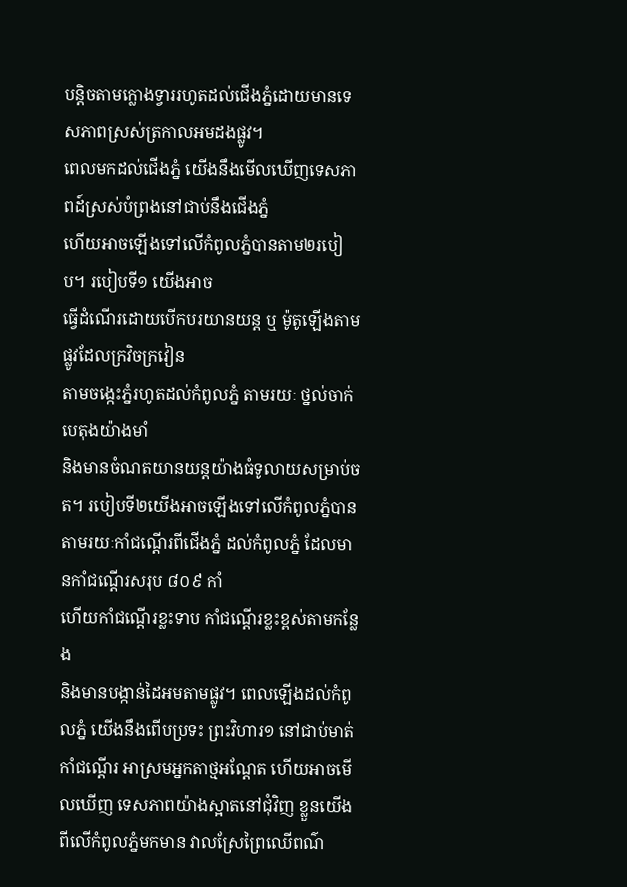បន្តិចតាមក្លោងទ្វាររហូតដល់ជើងភ្នំដោយមានទេសភាពស្រស់ត្រកាលអមដងផ្លូវ។
ពេលមកដល់ជើងភ្នំ យើងនឹងមើលឃើញទេសភាពដ៍ស្រស់បំព្រងនៅជាប់នឹងជើងភ្នំ
ហើយអាចឡើងទៅលើកំពូលភ្នំបានតាម២របៀប។ របៀបទី១ យើងអាច
ធ្វើដំណើរដោយបើកបរយានយន្ត ឬ ម៉ូតូឡើងតាមផ្លូវដែលក្រវិចក្រវៀន
តាមចង្កេះភ្នំរហូតដល់កំពូលភ្នំ តាមរយៈ ថ្នល់ចាក់បេតុងយ៉ាងមាំ
និងមានចំណតយានយន្តយ៉ាងធំទូលាយសម្រាប់ចត។ របៀបទី២យើងអាចឡើងទៅលើកំពូលភ្នំបាន
តាមរយៈកាំជណ្តើរពីជើងភ្នំ ដល់កំពូលភ្នំ ដែលមានកាំជណ្តើរសរុប ៨០៩ កាំ
ហើយកាំជណ្តើរខ្លះទាប កាំជណ្តើរខ្លះខ្ពស់តាមកន្លែង
និងមានបង្កាន់ដៃអមតាមផ្លូវ។ ពេលឡើងដល់កំពូលភ្នំ យើងនឹងពើបប្រទះ ព្រះវិហារ១ នៅជាប់មាត់កាំជណ្តើរ អាស្រមអ្នកតាថ្មអណ្តែត ហើយអាចមើលឃើញ ទេសភាពយ៉ាងស្អាតនៅជុំវិញ ខ្លួនយើងពីលើកំពូលភ្នំមកមាន វាលស្រែព្រៃឈើពណ៌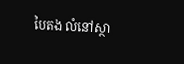បៃតង លំនៅស្ថា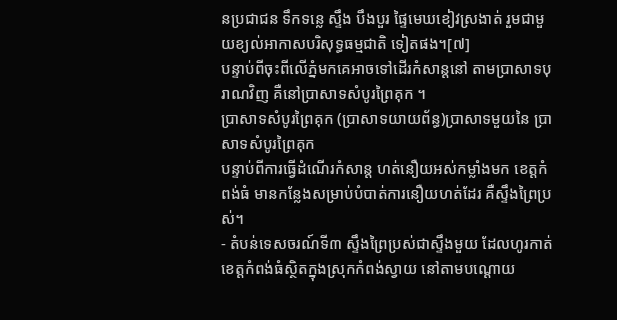នប្រជាជន ទឹកទន្លេ ស្ទឹង បឹងបួរ ផ្ទៃមេឃខៀវស្រងាត់ រួមជាមួយខ្យល់អាកាសបរិសុទ្ធធម្មជាតិ ទៀតផង។[៧]
បន្ទាប់ពីចុះពីលើភ្នំមកគេអាចទៅដើរកំសាន្តនៅ តាមប្រាសាទបុរាណវិញ គឺនៅប្រាសាទសំបូរព្រៃគុក ។
ប្រាសាទសំបូរព្រៃគុក (ប្រាសាទយាយព័ន្ធ)ប្រាសាទមួយនៃ ប្រាសាទសំបូរព្រៃគុក
បន្ទាប់ពីការធ្វើដំណើរកំសាន្ត ហត់នឿយអស់កម្លាំងមក ខេត្តកំពង់ធំ មានកន្លែងសម្រាប់បំបាត់ការនឿយហត់ដែរ គឺស្ទឹងព្រៃប្រស់។
- តំបន់ទេសចរណ៍ទី៣ ស្ទឹងព្រៃប្រស់ជាស្ទឹងមួយ ដែលហូរកាត់ខេត្តកំពង់ធំស្ថិតក្នុងស្រុកកំពង់ស្វាយ នៅតាមបណ្តោយ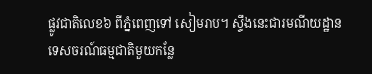ផ្លូវជាតិលេខ៦ ពីភ្នំពេញទៅ សៀមរាប។ ស្ទឹងនេះជារមណីយដ្ឋាន
ទេសចរណ៍ធម្មជាតិមួយកន្លែ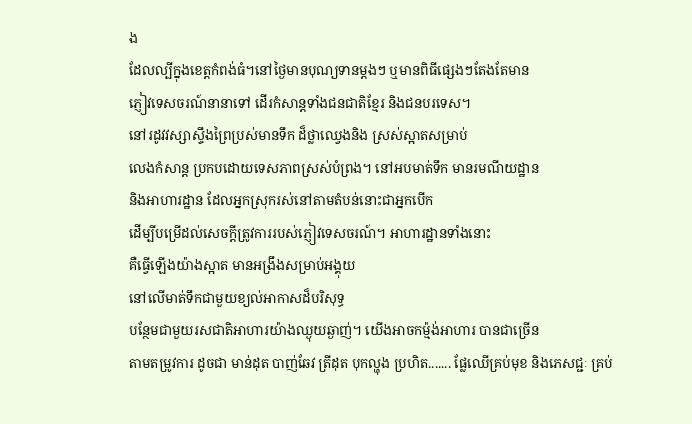ង
ដែលល្បីក្នុងខេត្តកំពង់ធំ។នៅថ្ងៃមានបុណ្យទានម្តងៗ ឬមានពិធីផ្សេងៗតែងតែមាន
ភ្ញៀវទេសចរណ៍នានាទៅ ដើរកំសាន្តទាំងជនជាតិខ្មែរ និងជនបរទេស។
នៅរដូវវស្សាស្ទឹងព្រៃប្រស់មានទឹក ដ៏ថ្លាឈ្វេងនិង ស្រស់ស្អាតសម្រាប់
លេងកំសាន្ត ប្រកបដោយទេសភាពស្រស់បំព្រង។ នៅអបមាត់ទឹក មានរមណីយដ្ឋាន
និងអាហារដ្ឋាន ដែលអ្នកស្រុករស់នៅតាមតំបន់នោះជាអ្នកបើក
ដើម្បីបម្រើដល់សេចក្តីត្រូវការរបស់ភ្ញៀវទេសចរណ៍។ អាហារដ្ឋានទាំងនោះ
គឺធ្វើឡើងយ៉ាងស្អាត មានអង្រឹងសម្រាប់អង្គុយ
នៅលើមាត់ទឹកជាមួយខ្យល់អាកាសដ៏បរិសុទ្ធ
បន្ថែមជាមួយរសជាតិអាហារយ៉ាងឈ្ងុយឆ្ងាញ់។ យើងអាចកម៉្មង់អាហារ បានជាច្រើន
តាមតម្រូវការ ដូចជា មាន់ដុត បាញ់ឆែវ ត្រីដុត បុកល្ហុង ប្រហិត....... ផ្លែឈើគ្រប់មុខ និងភេសជ្ជៈ គ្រប់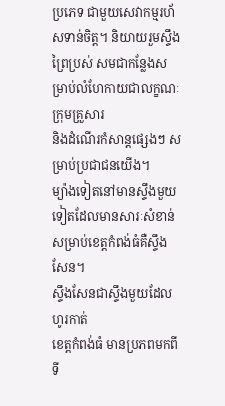ប្រភេទ ជាមួយសេវាកម្មរហ័សទាន់ចិត្ត។ និយាយរួមស្ទឹងព្រៃប្រស់ សមជាកន្លែងសម្រាប់លំហែកាយជាលក្ខណៈក្រុមគ្រួសារ
និងដំណើរកំសាន្តផ្សេងៗ សម្រាប់ប្រជាជនយើង។
ម្យ៉ាងទៀតនៅមានស្ទឹងមួយទៀតដែលមានសារៈសំខាន់សម្រាប់ខេត្តកំពង់ធំគឺស្ទឹងសែន។
ស្ទឹងសែនជាស្ទឹងមួយដែលហូរកាត់
ខេត្តកំពង់ធំ មានប្រភពមកពីទី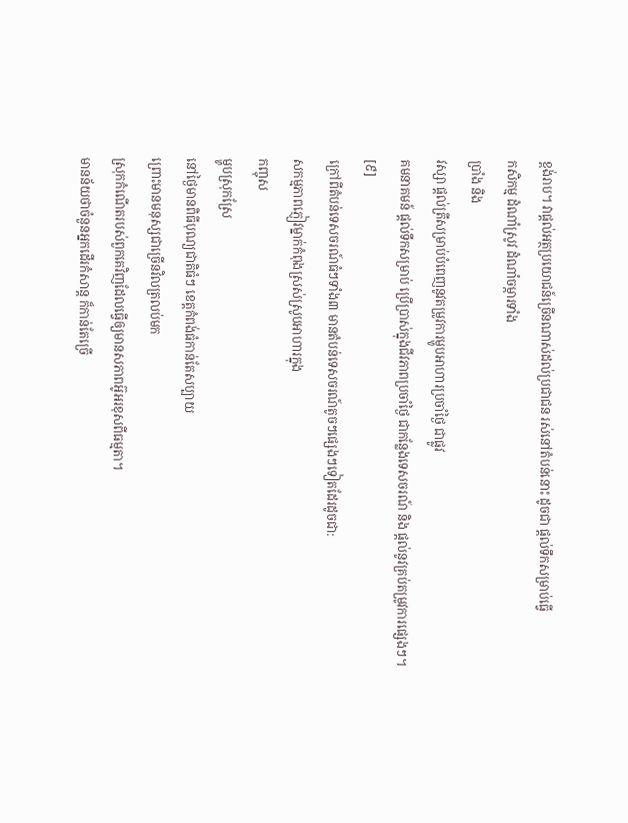ខ្ពង់រាប។ វាផ្តល់អត្ថប្រយោជន៍ច្រើនណាស់ដល់ប្រជាជន រស់នៅតំបន់នោះ ដូចជា ផ្តល់ទឹកសម្រាប់ធ្វើ
កសិកម្ម ដំណាំស្រូវ ដំណាំចម្ការទាំង
ប្រាំង និង
វស្សា ផ្តល់ត្រីសម្រាប់បំពេញនូវតម្រូវការម្ហូបអាហារប្រចាំថ្ងៃ ជាផ្លូវ
គមនាគមន៍ ផ្តល់ទឹកសម្រាប់ ប្រើប្រាស់ក្នុងជីវភាពប្រចាំថ្ងៃ ជាកន្លែងទេសចរណ៍ និង ផ្តល់នូវគ្រប់តម្រូវការផ្សេងៗ។
[៩]
ក្រៅពីតំបន់ទេសចរណ៍ធំៗទាំង៣ មានតំបន់ទេសចរណ៍តូចៗផ្សេងៗទៀតដែរដូចជា:
សកម្មភាពភ្ញៀវម្នាក់កំពុងស្រស់ស្រូបអាហារក្នុង
កញ្ចុស
ម្ហូបស្រុកស្រែ
នៅថ្ងៃមានពិធីបុណ្យជាតិធំៗ ខេត្តកំពង់ធំកាន់តែសប្បាយ
ព្រោះមានមនុស្សជាច្រើនវិលត្រលប់មក
ស្រុកកំណើតរបស់ពួកគេវិញដែលធ្វើឲ្យមានសភាពអ៊ូអរខុសពីធម្មតា។
មានន័យថាចំនួនអ្នកដើរកំសាន្ត ក៏កាន់តែច្រើ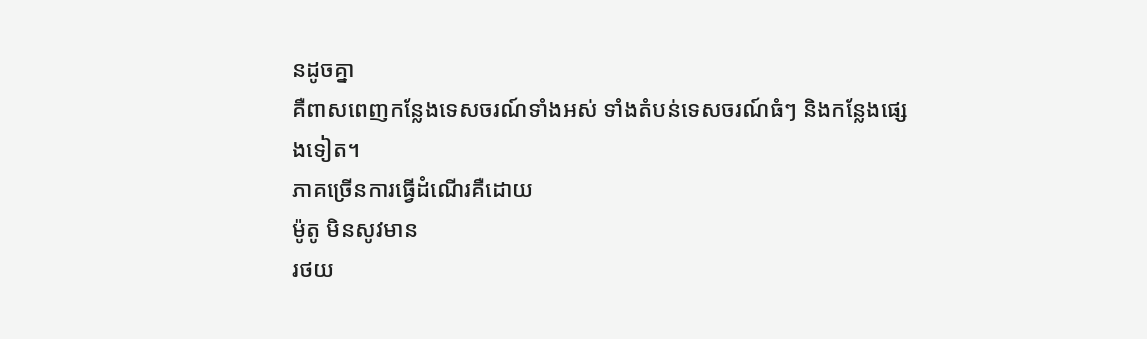នដូចគ្នា
គឺពាសពេញកន្លែងទេសចរណ៍ទាំងអស់ ទាំងតំបន់ទេសចរណ៍ធំៗ និងកន្លែងផ្សេងទៀត។
ភាគច្រើនការធ្វើដំណើរគឺដោយ
ម៉ូតូ មិនសូវមាន
រថយ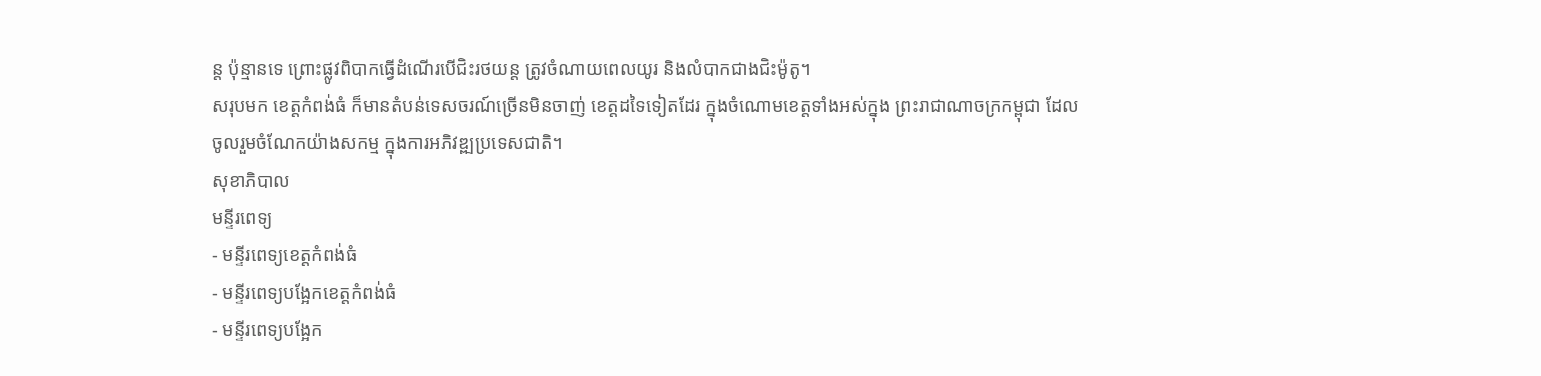ន្ត ប៉ុន្មានទេ ព្រោះផ្លូវពិបាកធ្វើដំណើរបើជិះរថយន្ត ត្រូវចំណាយពេលយូរ និងលំបាកជាងជិះម៉ូតូ។
សរុបមក ខេត្តកំពង់ធំ ក៏មានតំបន់ទេសចរណ៍ច្រើនមិនចាញ់ ខេត្តដទៃទៀតដែរ ក្នុងចំណោមខេត្តទាំងអស់ក្នុង ព្រះរាជាណាចក្រកម្ពុជា ដែលចូលរួមចំណែកយ៉ាងសកម្ម ក្នុងការអភិវឌ្ឍប្រទេសជាតិ។
សុខាភិបាល
មន្ទីរពេទ្យ
- មន្ទីរពេទ្យខេត្តកំពង់ធំ
- មន្ទីរពេទ្យបង្អែកខេត្តកំពង់ធំ
- មន្ទីរពេទ្យបង្អែក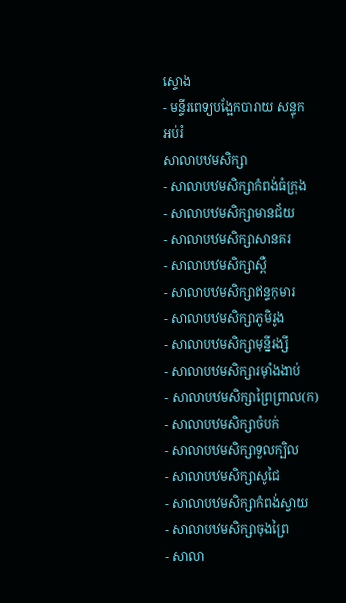ស្ទោង
- មន្ទីរពេទ្យបង្អែកបារាយ សន្ទុក
អប់រំ
សាលាបឋមសិក្សា
- សាលាបឋមសិក្សាកំពង់ធំក្រុង
- សាលាបឋមសិក្សាមានជ័យ
- សាលាបឋមសិក្សាសានគរ
- សាលាបឋមសិក្សាស្ពឺ
- សាលាបឋមសិក្សាឥន្ទកុមារ
- សាលាបឋមសិក្សាភូមិរូង
- សាលាបឋមសិក្សាមុន្នីរង្សី
- សាលាបឋមសិក្សារមុាំងងាប់
- សាលាបឋមសិក្សាព្រៃព្រាល(ក)
- សាលាបឋមសិក្សាចំបក់
- សាលាបឋមសិក្សាទួលក្បិល
- សាលាបឋមសិក្សាសូជៃ
- សាលាបឋមសិក្សាកំពង់ស្វាយ
- សាលាបឋមសិក្សាចុងព្រៃ
- សាលា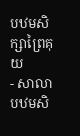បឋមសិក្សាព្រៃគុយ
- សាលាបឋមសិ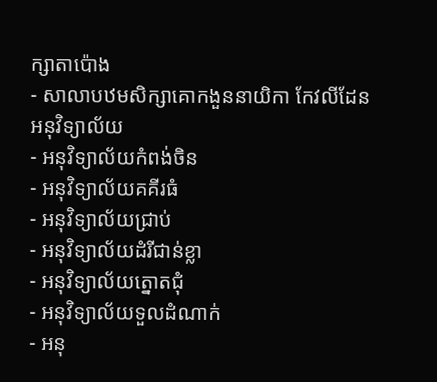ក្សាតាប៉ោង
- សាលាបឋមសិក្សាគោកងួននាយិកា កែវលីដែន
អនុវិទ្យាល័យ
- អនុវិទ្យាល័យកំពង់ចិន
- អនុវិទ្យាល័យគគីរធំ
- អនុវិទ្យាល័យជ្រាប់
- អនុវិទ្យាល័យដំរីជាន់ខ្លា
- អនុវិទ្យាល័យត្នោតជុំ
- អនុវិទ្យាល័យទួលដំណាក់
- អនុ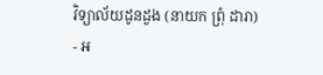វិទ្យាល័យដូនដួង (នាយក ព្រុំ ដារា)
- អ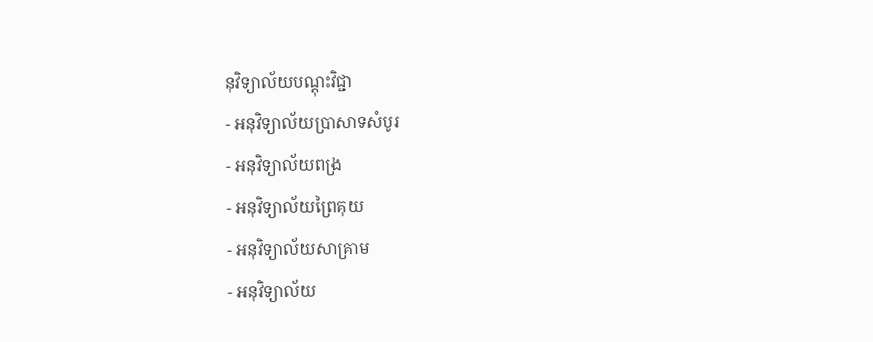នុវិទ្យាល័យបណ្តុះវិជ្ជា
- អនុវិទ្យាល័យប្រាសាទសំបូរ
- អនុវិទ្យាល័យពង្រ
- អនុវិទ្យាល័យព្រៃគុយ
- អនុវិទ្យាល័យសាគ្រាម
- អនុវិទ្យាល័យ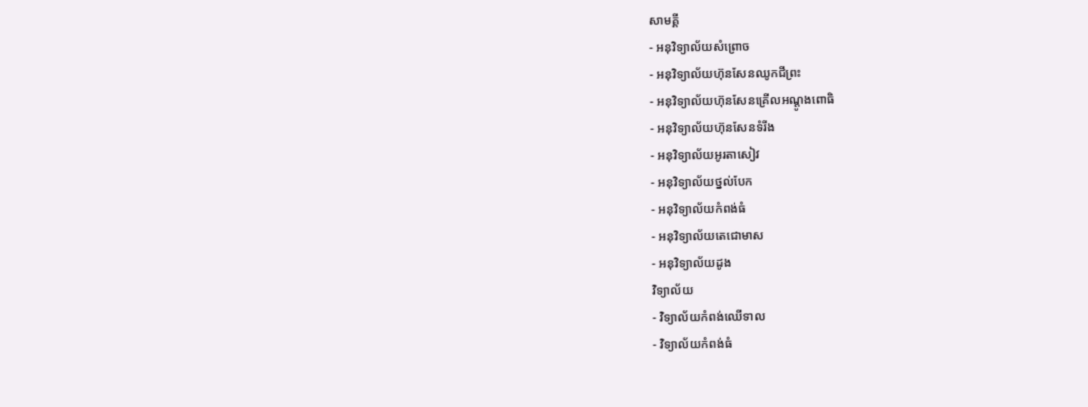សាមគ្គី
- អនុវិទ្យាល័យសំព្រោច
- អនុវិទ្យាល័យហ៊ុនសែនឈូកជីព្រះ
- អនុវិទ្យាល័យហ៊ុនសែនគ្រើលអណ្តូងពោធិ
- អនុវិទ្យាល័យហ៊ុនសែនទំរីង
- អនុវិទ្យាល័យអូរតាសៀវ
- អនុវិទ្យាល័យថ្នល់បែក
- អនុវិទ្យាល័យកំពង់ធំ
- អនុវិទ្យាល័យតេជោមាស
- អនុវិទ្យាល័យដូង
វិទ្យាល័យ
- វិទ្យាល័យកំពង់ឈើទាល
- វិទ្យាល័យកំពង់ធំ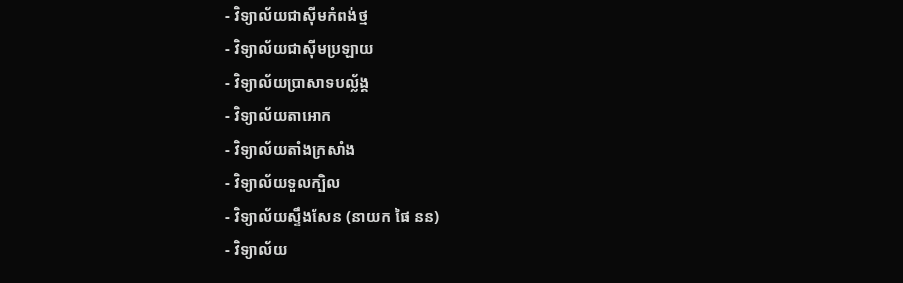- វិទ្យាល័យជាស៊ីមកំពង់ថ្ម
- វិទ្យាល័យជាស៊ីមប្រឡាយ
- វិទ្យាល័យប្រាសាទបល្ល័ង្គ
- វិទ្យាល័យតាអោក
- វិទ្យាល័យតាំងក្រសាំង
- វិទ្យាល័យទួលក្បិល
- វិទ្យាល័យស្ទឹងសែន (នាយក ផៃ នន)
- វិទ្យាល័យ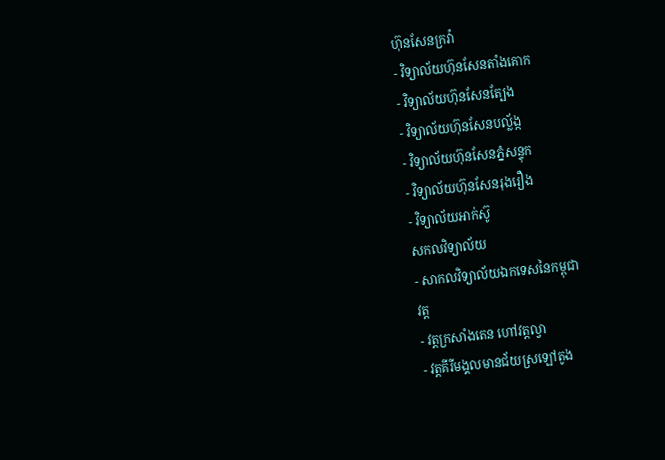ហ៊ុនសែនក្រវ៉ា
- វិទ្យាល័យហ៊ុនសែនតាំងគោក
- វិទ្យាល័យហ៊ុនសែនត្បែង
- វិទ្យាល័យហ៊ុនសែនបល្ល័ង្ក
- វិទ្យាល័យហ៊ុនសែនភ្នំសន្ទុក
- វិទ្យាល័យហ៊ុនសែនរុងរឿង
- វិទ្យាល័យអាក់ស៊ូ
សកលវិទ្យាល័យ
- សាកលវិទ្យាល័យឯកទេសនៃកម្ពុជា
វត្ត
- វត្តក្រសាំងតេន ហៅវត្តល្វា
- វត្តគីរីមង្គលមានជ័យស្រឡៅតូង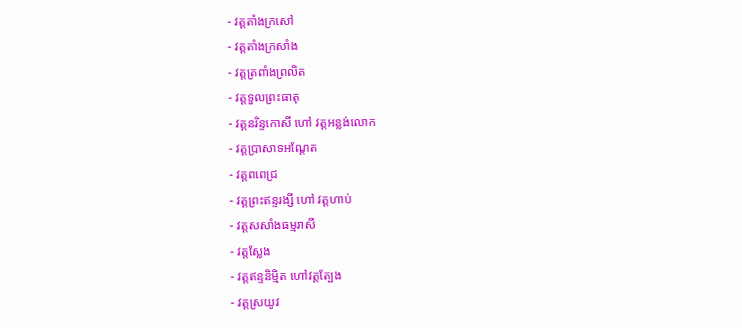- វត្តតាំងក្រសៅ
- វត្តតាំងក្រសាំង
- វត្តត្រពាំងព្រលិត
- វត្តទួលព្រះធាតុ
- វត្តនរិន្ទកោសី ហៅ វត្តអន្លង់លោក
- វត្តប្រាសាទអណ្តែត
- វត្តពពេជ្រ
- វត្តព្រះឥន្ទរង្សី ហៅ វត្តហាប់
- វត្តសសាំងធម្មរាសី
- វត្តស្លែង
- វត្តឥន្ទនិមិ្មត ហៅវត្តត្បែង
- វត្តស្រយូវ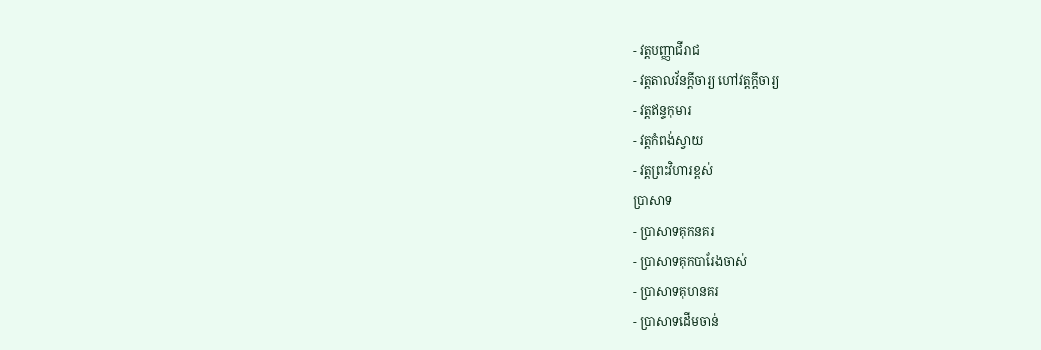- វត្តបញ្ញាជីរាជ
- វត្តតាលវ័នក្ដីចារ្យ ហៅវត្តក្ដីចារ្យ
- វត្តឥន្ទកុមារ
- វត្តកំពង់ស្វាយ
- វត្តព្រះវិហារខ្ពស់
ប្រាសាទ
- ប្រាសាទគុកនគរ
- ប្រាសាទគុកបារែងចាស់
- ប្រាសាទគុហនគរ
- ប្រាសាទដើមចាន់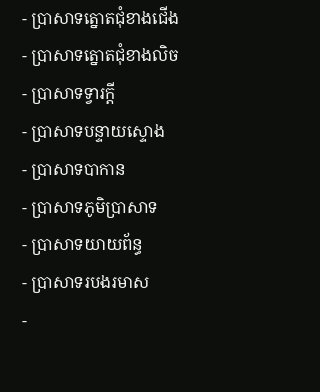- ប្រាសាទត្នោតជុំខាងជើង
- ប្រាសាទត្នោតជុំខាងលិច
- ប្រាសាទទ្វារក្ដី
- ប្រាសាទបន្ទាយស្ទោង
- ប្រាសាទបាកាន
- ប្រាសាទភូមិប្រាសាទ
- ប្រាសាទយាយព័ន្ធ
- ប្រាសាទរបងរមាស
-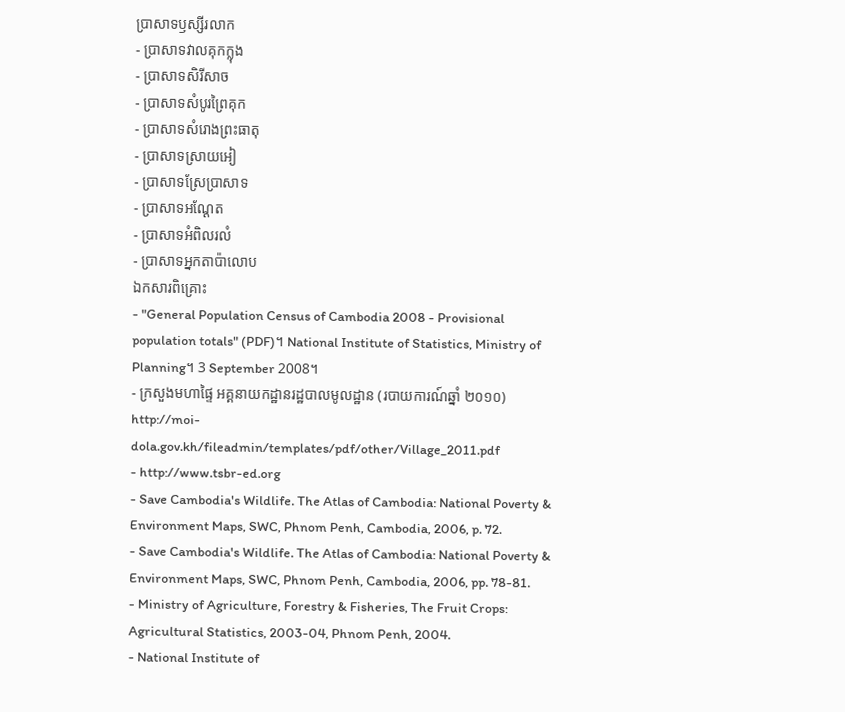ប្រាសាទឫស្សីរលាក
- ប្រាសាទវាលគុកក្លុង
- ប្រាសាទសិរីសាច
- ប្រាសាទសំបូរព្រៃគុក
- ប្រាសាទសំរោងព្រះធាតុ
- ប្រាសាទស្រាយអៀ
- ប្រាសាទស្រែប្រាសាទ
- ប្រាសាទអណ្ដែត
- ប្រាសាទអំពិលរលំ
- ប្រាសាទអ្នកតាប៉ាលោប
ឯកសារពិគ្រោះ
- "General Population Census of Cambodia 2008 - Provisional population totals" (PDF)។ National Institute of Statistics, Ministry of Planning។ 3 September 2008។
- ក្រសួងមហាផ្ទៃ អគ្គនាយកដ្ឋានរដ្ឋបាលមូលដ្ឋាន (របាយការណ៍ឆ្នាំ ២០១០) http://moi-dola.gov.kh/fileadmin/templates/pdf/other/Village_2011.pdf
- http://www.tsbr-ed.org
- Save Cambodia's Wildlife. The Atlas of Cambodia: National Poverty & Environment Maps, SWC, Phnom Penh, Cambodia, 2006, p. 72.
- Save Cambodia's Wildlife. The Atlas of Cambodia: National Poverty & Environment Maps, SWC, Phnom Penh, Cambodia, 2006, pp. 78-81.
- Ministry of Agriculture, Forestry & Fisheries, The Fruit Crops: Agricultural Statistics, 2003-04, Phnom Penh, 2004.
- National Institute of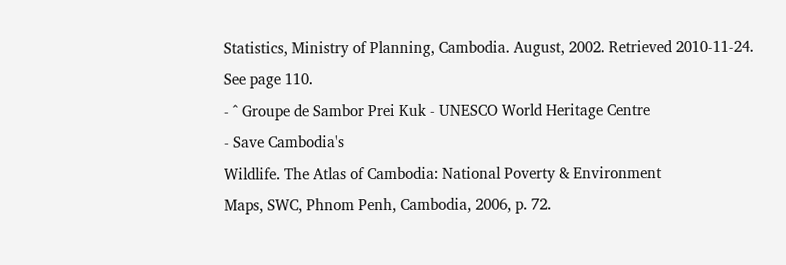Statistics, Ministry of Planning, Cambodia. August, 2002. Retrieved 2010-11-24. See page 110.
- ^ Groupe de Sambor Prei Kuk - UNESCO World Heritage Centre
- Save Cambodia's
Wildlife. The Atlas of Cambodia: National Poverty & Environment
Maps, SWC, Phnom Penh, Cambodia, 2006, p. 72.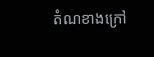តំណខាងក្រៅ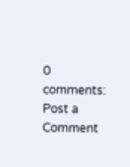0 comments:
Post a Comment